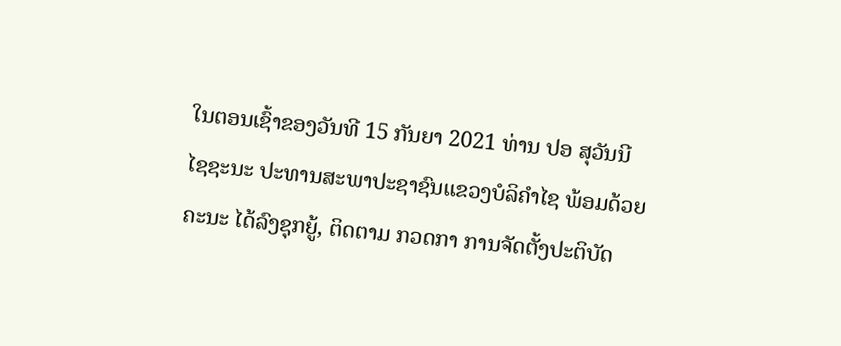ໃນຕອນເຊົ້າຂອງວັນທີ 15 ກັນຍາ 2021 ທ່ານ ປອ ສຸວັນນີ ໄຊຊະນະ ປະທານສະພາປະຊາຊົນແຂວງບໍລິຄຳໄຊ ພ້ອມດ້ວຍຄະນະ ໄດ້ລົງຊຸກຍູ້, ຕິດຕາມ ກວດກາ ການຈັດຕັ້ງປະຕິບັດ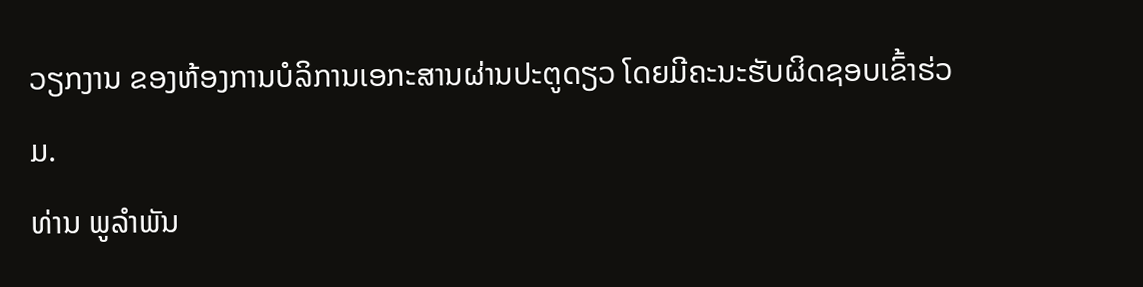ວຽກງານ ຂອງຫ້ອງການບໍລິການເອກະສານຜ່ານປະຕູດຽວ ໂດຍມີຄະນະຮັບຜິດຊອບເຂົ້າຮ່ວມ.
ທ່ານ ພູລຳພັນ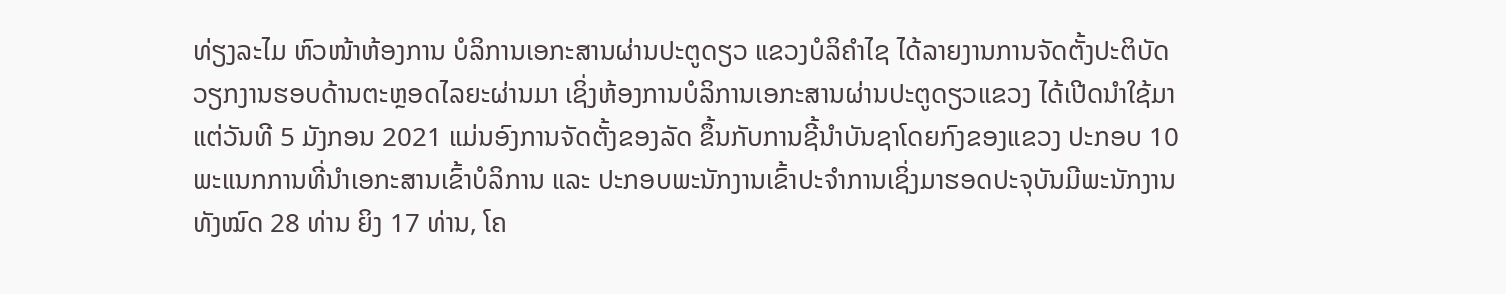ທ່ຽງລະໄມ ຫົວໜ້າຫ້ອງການ ບໍລິການເອກະສານຜ່ານປະຕູດຽວ ແຂວງບໍລິຄຳໄຊ ໄດ້ລາຍງານການຈັດຕັ້ງປະຕິບັດວຽກງານຮອບດ້ານຕະຫຼອດໄລຍະຜ່ານມາ ເຊິ່ງຫ້ອງການບໍລິການເອກະສານຜ່ານປະຕູດຽວແຂວງ ໄດ້ເປີດນຳໃຊ້ມາແຕ່ວັນທີ 5 ມັງກອນ 2021 ແມ່ນອົງການຈັດຕັ້ງຂອງລັດ ຂຶ້ນກັບການຊີ້ນຳບັນຊາໂດຍກົງຂອງແຂວງ ປະກອບ 10 ພະແນກການທີ່ນຳເອກະສານເຂົ້າບໍລິການ ແລະ ປະກອບພະນັກງານເຂົ້າປະຈຳການເຊິ່ງມາຮອດປະຈຸບັນມີພະນັກງານທັງໝົດ 28 ທ່ານ ຍິງ 17 ທ່ານ, ໂຄ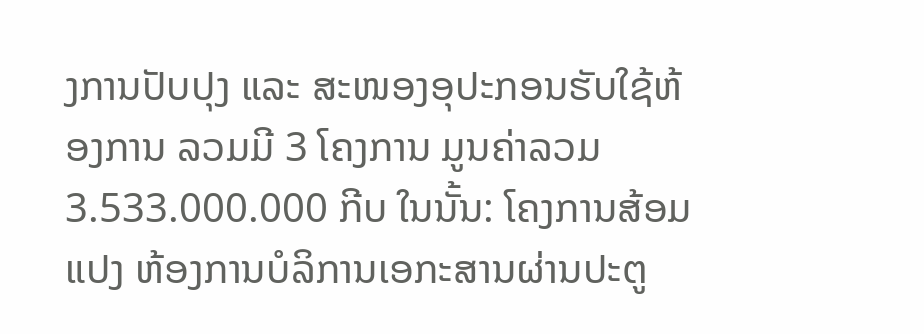ງການປັບປຸງ ແລະ ສະໜອງອຸປະກອນຮັບໃຊ້ຫ້ອງການ ລວມມີ 3 ໂຄງການ ມູນຄ່າລວມ 3.533.000.000 ກີບ ໃນນັ້ນ: ໂຄງການສ້ອມແປງ ຫ້ອງການບໍລິການເອກະສານຜ່ານປະຕູ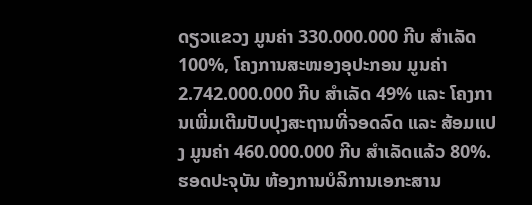ດຽວແຂວງ ມູນຄ່າ 330.000.000 ກີບ ສຳເລັດ 100%, ໂຄງການສະໜອງອຸປະກອນ ມູນຄ່າ 2.742.000.000 ກີບ ສຳເລັດ 49% ແລະ ໂຄງການເພີ່ມເຕີມປັບປຸງສະຖານທີ່ຈອດລົດ ແລະ ສ້ອມແປງ ມູນຄ່າ 460.000.000 ກີບ ສຳເລັດແລ້ວ 80%.
ຮອດປະຈຸບັນ ຫ້ອງການບໍລິການເອກະສານ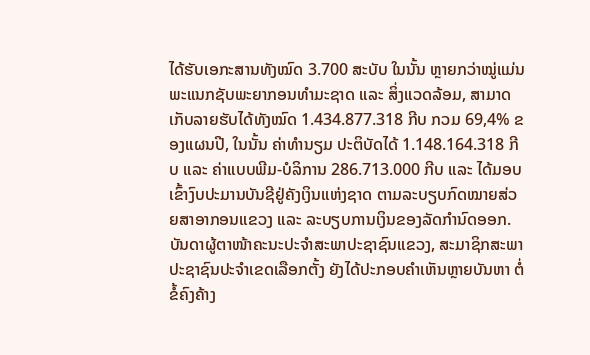ໄດ້ຮັບເອກະສານທັງໝົດ 3.700 ສະບັບ ໃນນັ້ນ ຫຼາຍກວ່າໝູ່ແມ່ນ ພະແນກຊັບພະຍາກອນທຳມະຊາດ ແລະ ສິ່ງແວດລ້ອມ, ສາມາດເກັບລາຍຮັບໄດ້ທັງໝົດ 1.434.877.318 ກີບ ກວມ 69,4% ຂອງແຜນປີ, ໃນນັ້ນ ຄ່າທຳນຽມ ປະຕິບັດໄດ້ 1.148.164.318 ກີບ ແລະ ຄ່າແບບພີມ-ບໍລິການ 286.713.000 ກີບ ແລະ ໄດ້ມອບເຂົ້າງົບປະມານບັນຊີຢູ່ຄັງເງິນແຫ່ງຊາດ ຕາມລະບຽບກົດໝາຍສ່ວຍສາອາກອນແຂວງ ແລະ ລະບຽບການເງິນຂອງລັດກຳນົດອອກ.
ບັນດາຜູ້ຕາໜ້າຄະນະປະຈຳສະພາປະຊາຊົນແຂວງ, ສະມາຊິກສະພາປະຊາຊົນປະຈຳເຂດເລືອກຕັ້ງ ຍັງໄດ້ປະກອບຄຳເຫັນຫຼາຍບັນຫາ ຕໍ່ຂໍ້ຄົງຄ້າງ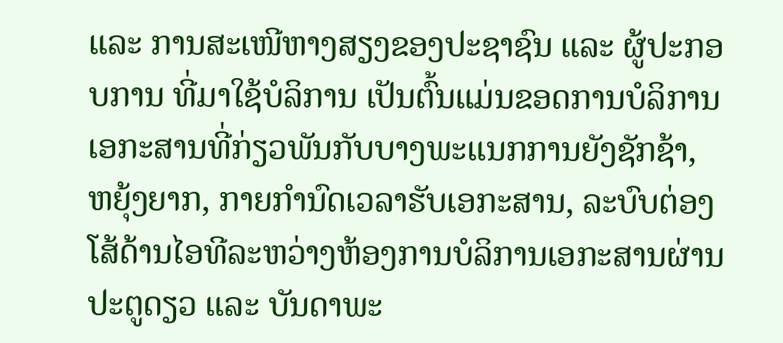ແລະ ການສະເໜີຫາງສຽງຂອງປະຊາຊົນ ແລະ ຜູ້ປະກອບການ ທີ່ມາໃຊ້ບໍລິການ ເປັນຕົ້ນແມ່ນຂອດການບໍລິການເອກະສານທີ່ກ່ຽວພັນກັບບາງພະແນກການຍັງຊັກຊ້າ, ຫຍຸ້ງຍາກ, ກາຍກຳນົດເວລາຮັບເອກະສານ, ລະບົບຕ່ອງໂສ້ດ້ານໄອທີລະຫວ່າງຫ້ອງການບໍລິການເອກະສານຜ່ານປະຕູດຽວ ແລະ ບັນດາພະ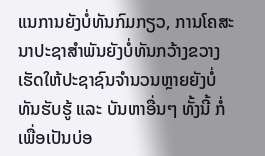ແນການຍັງບໍ່ທັນກົມກຽວ, ການໂຄສະນາປະຊາສຳພັນຍັງບໍ່ທັນກວ້າງຂວາງ ເຮັດໃຫ້ປະຊາຊົນຈຳນວນຫຼາຍຍັງບໍ່ທັນຮັບຮູ້ ແລະ ບັນຫາອື່ນໆ ທັ້ງນີ້ ກໍ່ເພື່ອເປັນບ່ອ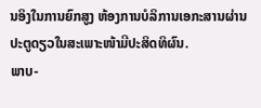ນອິງໃນການຍົກສູງ ຫ້ອງການບໍລິການເອກະສານຜ່ານປະຕູດຽວໃນສະເພາະໜ້າມີປະສິດທິຜົນ.
ພາບ-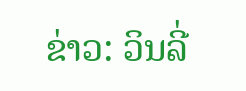ຂ່າວ: ວິນລີ່